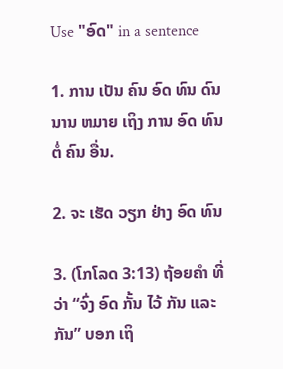Use "ອົດ" in a sentence

1. ການ ເປັນ ຄົນ ອົດ ທົນ ດົນ ນານ ຫມາຍ ເຖິງ ການ ອົດ ທົນ ຕໍ່ ຄົນ ອື່ນ.

2. ຈະ ເຮັດ ວຽກ ຢ່າງ ອົດ ທົນ

3. (ໂກໂລດ 3:13) ຖ້ອຍຄໍາ ທີ່ ວ່າ “ຈົ່ງ ອົດ ກັ້ນ ໄວ້ ກັນ ແລະ ກັນ” ບອກ ເຖິ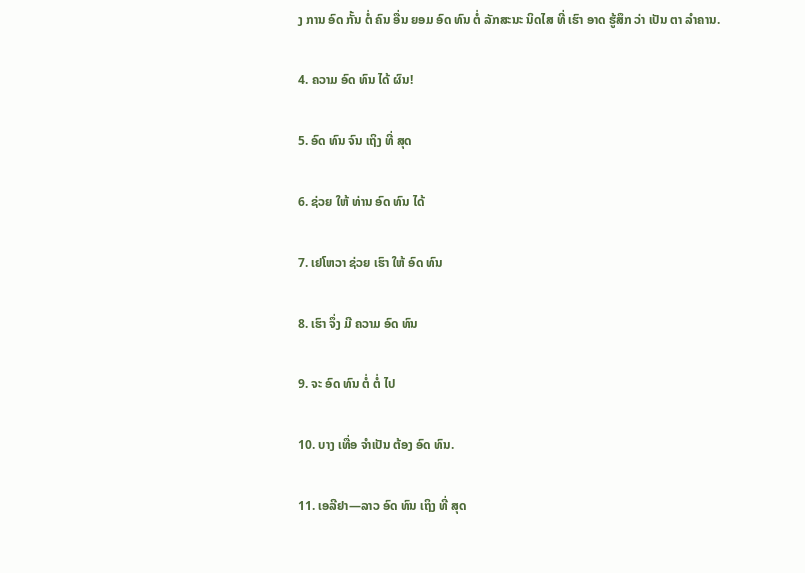ງ ການ ອົດ ກັ້ນ ຕໍ່ ຄົນ ອື່ນ ຍອມ ອົດ ທົນ ຕໍ່ ລັກສະນະ ນິດໄສ ທີ່ ເຮົາ ອາດ ຮູ້ສຶກ ວ່າ ເປັນ ຕາ ລໍາຄານ.

4. ຄວາມ ອົດ ທົນ ໄດ້ ຜົນ!

5. ອົດ ທົນ ຈົນ ເຖິງ ທີ່ ສຸດ

6. ຊ່ວຍ ໃຫ້ ທ່ານ ອົດ ທົນ ໄດ້

7. ເຢໂຫວາ ຊ່ວຍ ເຮົາ ໃຫ້ ອົດ ທົນ

8. ເຮົາ ຈຶ່ງ ມີ ຄວາມ ອົດ ທົນ

9. ຈະ ອົດ ທົນ ຕໍ່ ຕໍ່ ໄປ

10. ບາງ ເທື່ອ ຈໍາເປັນ ຕ້ອງ ອົດ ທົນ.

11. ເອລີຢາ—ລາວ ອົດ ທົນ ເຖິງ ທີ່ ສຸດ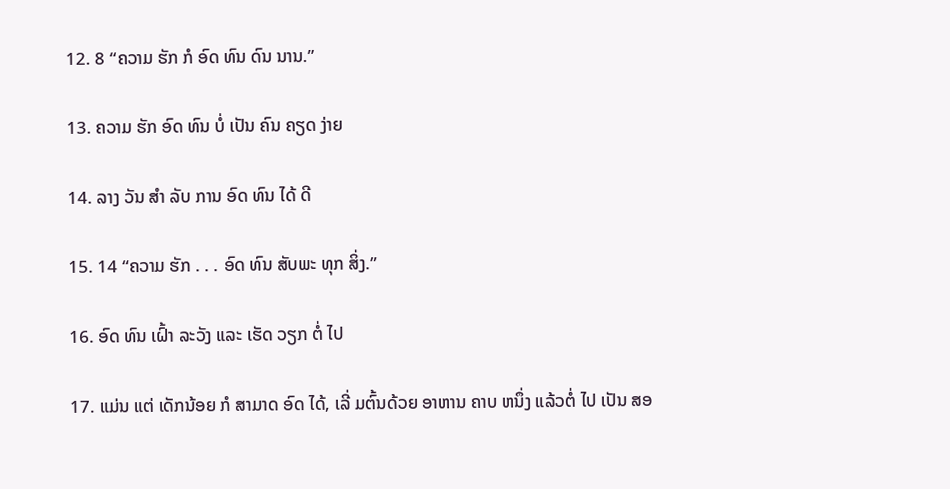12. 8 “ຄວາມ ຮັກ ກໍ ອົດ ທົນ ດົນ ນານ.”

13. ຄວາມ ຮັກ ອົດ ທົນ ບໍ່ ເປັນ ຄົນ ຄຽດ ງ່າຍ

14. ລາງ ວັນ ສໍາ ລັບ ການ ອົດ ທົນ ໄດ້ ດີ

15. 14 “ຄວາມ ຮັກ . . . ອົດ ທົນ ສັບພະ ທຸກ ສິ່ງ.”

16. ອົດ ທົນ ເຝົ້າ ລະວັງ ແລະ ເຮັດ ວຽກ ຕໍ່ ໄປ

17. ແມ່ນ ແຕ່ ເດັກນ້ອຍ ກໍ ສາມາດ ອົດ ໄດ້, ເລີ່ ມຕົ້ນດ້ວຍ ອາຫານ ຄາບ ຫນຶ່ງ ແລ້ວຕໍ່ ໄປ ເປັນ ສອ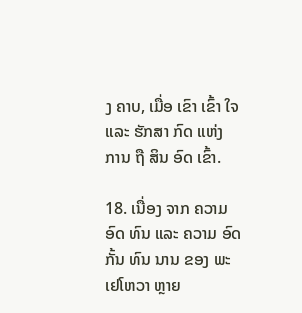ງ ຄາບ, ເມື່ອ ເຂົາ ເຂົ້າ ໃຈ ແລະ ຮັກສາ ກົດ ແຫ່ງ ການ ຖື ສິນ ອົດ ເຂົ້າ.

18. ເນື່ອງ ຈາກ ຄວາມ ອົດ ທົນ ແລະ ຄວາມ ອົດ ກັ້ນ ທົນ ນານ ຂອງ ພະ ເຢໂຫວາ ຫຼາຍ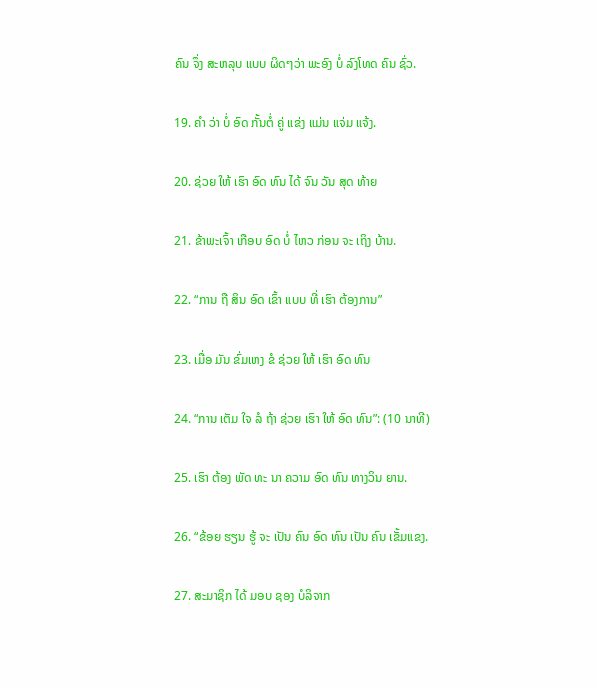ຄົນ ຈຶ່ງ ສະຫລຸບ ແບບ ຜິດໆວ່າ ພະອົງ ບໍ່ ລົງໂທດ ຄົນ ຊົ່ວ.

19. ຄໍາ ວ່າ ບໍ່ ອົດ ກັ້ນຕໍ່ ຄູ່ ແຂ່ງ ແມ່ນ ແຈ່ມ ແຈ້ງ.

20. ຊ່ວຍ ໃຫ້ ເຮົາ ອົດ ທົນ ໄດ້ ຈົນ ວັນ ສຸດ ທ້າຍ

21. ຂ້າພະເຈົ້າ ເກືອບ ອົດ ບໍ່ ໄຫວ ກ່ອນ ຈະ ເຖິງ ບ້ານ.

22. “ການ ຖື ສິນ ອົດ ເຂົ້າ ແບບ ທີ່ ເຮົາ ຕ້ອງການ”

23. ເມື່ອ ມັນ ຂົ່ມເຫງ ຂໍ ຊ່ວຍ ໃຫ້ ເຮົາ ອົດ ທົນ

24. “ການ ເຕັມ ໃຈ ລໍ ຖ້າ ຊ່ວຍ ເຮົາ ໃຫ້ ອົດ ທົນ”: (10 ນາທີ)

25. ເຮົາ ຕ້ອງ ພັດ ທະ ນາ ຄວາມ ອົດ ທົນ ທາງວິນ ຍານ.

26. “ຂ້ອຍ ຮຽນ ຮູ້ ຈະ ເປັນ ຄົນ ອົດ ທົນ ເປັນ ຄົນ ເຂັ້ມແຂງ.

27. ສະມາຊິກ ໄດ້ ມອບ ຊອງ ບໍລິຈາກ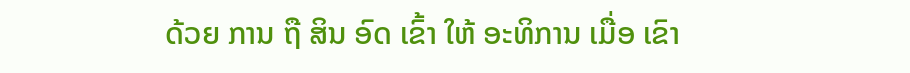ດ້ວຍ ການ ຖື ສິນ ອົດ ເຂົ້າ ໃຫ້ ອະທິການ ເມື່ອ ເຂົາ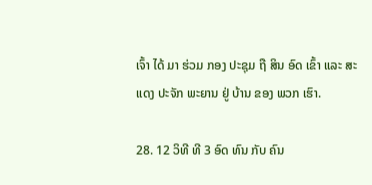ເຈົ້າ ໄດ້ ມາ ຮ່ວມ ກອງ ປະຊຸມ ຖື ສິນ ອົດ ເຂົ້າ ແລະ ສະ ແດງ ປະຈັກ ພະຍານ ຢູ່ ບ້ານ ຂອງ ພວກ ເຮົາ.

28. 12 ວິທີ ທີ 3 ອົດ ທົນ ກັບ ຄົນ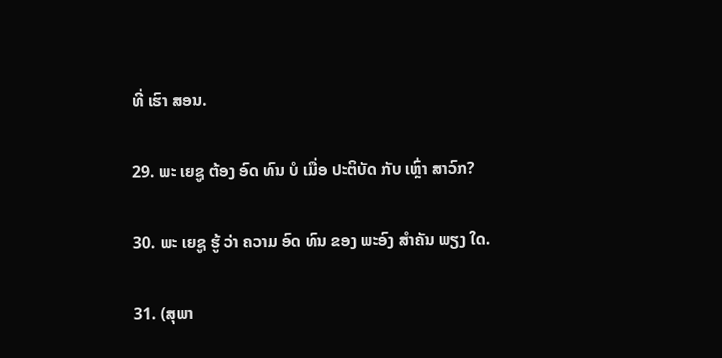ທີ່ ເຮົາ ສອນ.

29. ພະ ເຍຊູ ຕ້ອງ ອົດ ທົນ ບໍ ເມື່ອ ປະຕິບັດ ກັບ ເຫຼົ່າ ສາວົກ?

30. ພະ ເຍຊູ ຮູ້ ວ່າ ຄວາມ ອົດ ທົນ ຂອງ ພະອົງ ສໍາຄັນ ພຽງ ໃດ.

31. (ສຸພາ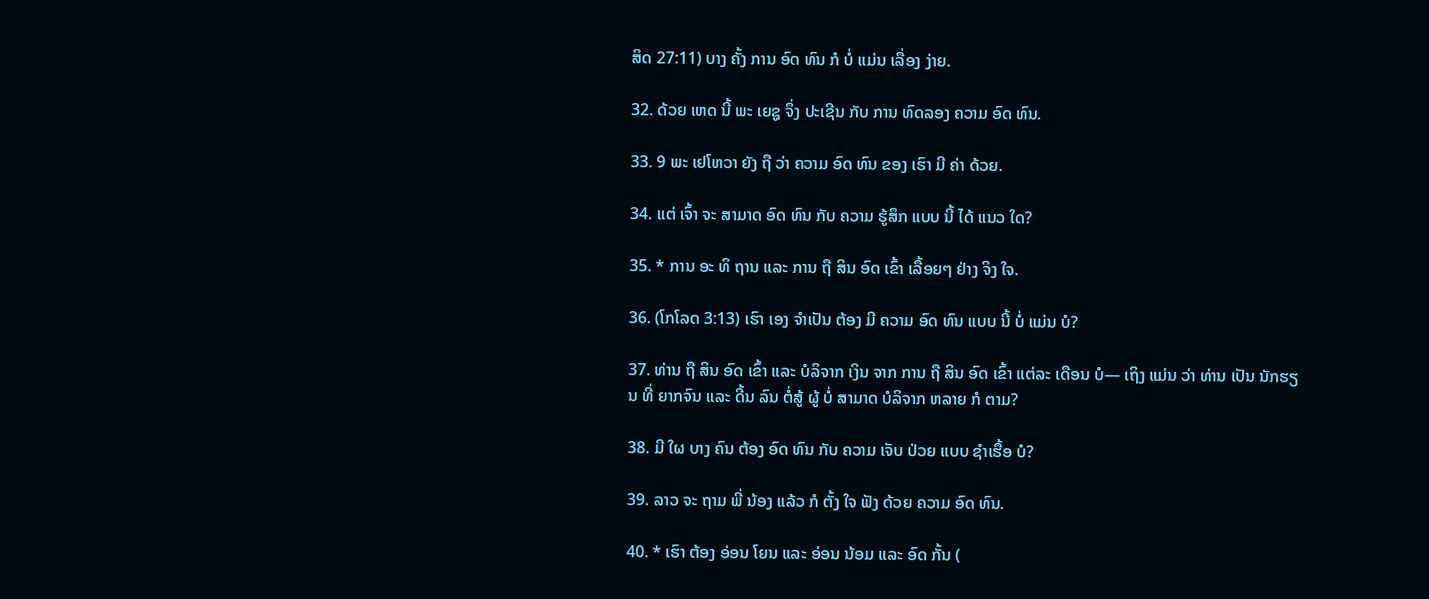ສິດ 27:11) ບາງ ຄັ້ງ ການ ອົດ ທົນ ກໍ ບໍ່ ແມ່ນ ເລື່ອງ ງ່າຍ.

32. ດ້ວຍ ເຫດ ນີ້ ພະ ເຍຊູ ຈຶ່ງ ປະເຊີນ ກັບ ການ ທົດລອງ ຄວາມ ອົດ ທົນ.

33. 9 ພະ ເຢໂຫວາ ຍັງ ຖື ວ່າ ຄວາມ ອົດ ທົນ ຂອງ ເຮົາ ມີ ຄ່າ ດ້ວຍ.

34. ແຕ່ ເຈົ້າ ຈະ ສາມາດ ອົດ ທົນ ກັບ ຄວາມ ຮູ້ສຶກ ແບບ ນີ້ ໄດ້ ແນວ ໃດ?

35. * ການ ອະ ທິ ຖານ ແລະ ການ ຖື ສິນ ອົດ ເຂົ້າ ເລື້ອຍໆ ຢ່າງ ຈິງ ໃຈ.

36. (ໂກໂລດ 3:13) ເຮົາ ເອງ ຈໍາເປັນ ຕ້ອງ ມີ ຄວາມ ອົດ ທົນ ແບບ ນີ້ ບໍ່ ແມ່ນ ບໍ?

37. ທ່ານ ຖື ສິນ ອົດ ເຂົ້າ ແລະ ບໍລິຈາກ ເງິນ ຈາກ ການ ຖື ສິນ ອົດ ເຂົ້າ ແຕ່ລະ ເດືອນ ບໍ— ເຖິງ ແມ່ນ ວ່າ ທ່ານ ເປັນ ນັກຮຽນ ທີ່ ຍາກຈົນ ແລະ ດີ້ນ ລົນ ຕໍ່ສູ້ ຜູ້ ບໍ່ ສາມາດ ບໍລິຈາກ ຫລາຍ ກໍ ຕາມ?

38. ມີ ໃຜ ບາງ ຄົນ ຕ້ອງ ອົດ ທົນ ກັບ ຄວາມ ເຈັບ ປ່ວຍ ແບບ ຊໍາເຮື້ອ ບໍ?

39. ລາວ ຈະ ຖາມ ພີ່ ນ້ອງ ແລ້ວ ກໍ ຕັ້ງ ໃຈ ຟັງ ດ້ວຍ ຄວາມ ອົດ ທົນ.

40. * ເຮົາ ຕ້ອງ ອ່ອນ ໂຍນ ແລະ ອ່ອນ ນ້ອມ ແລະ ອົດ ກັ້ນ (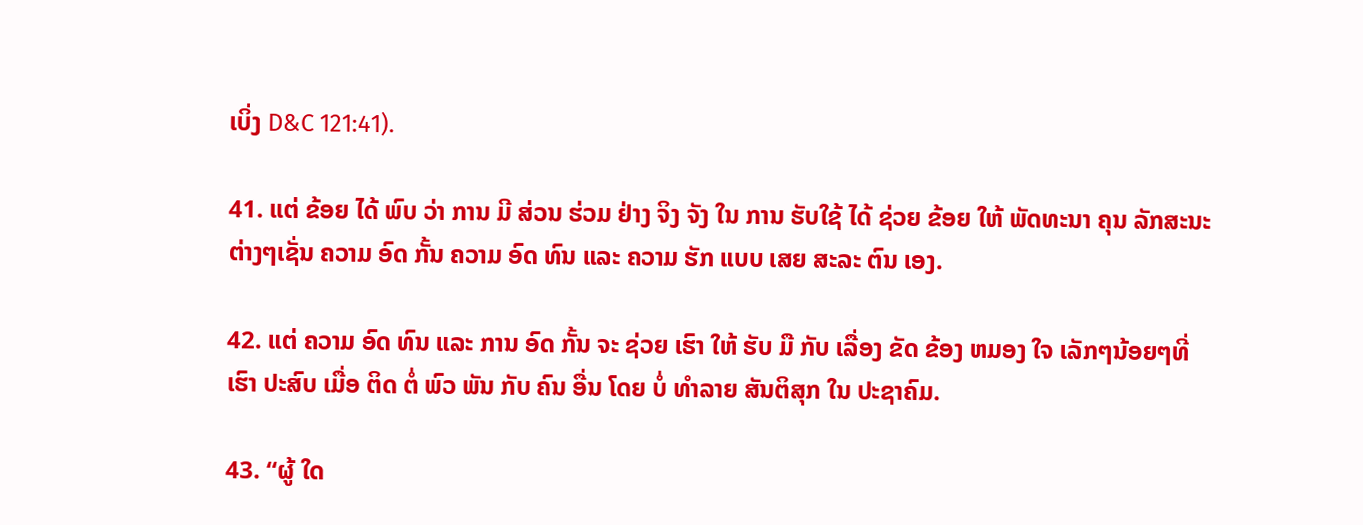ເບິ່ງ D&C 121:41).

41. ແຕ່ ຂ້ອຍ ໄດ້ ພົບ ວ່າ ການ ມີ ສ່ວນ ຮ່ວມ ຢ່າງ ຈິງ ຈັງ ໃນ ການ ຮັບໃຊ້ ໄດ້ ຊ່ວຍ ຂ້ອຍ ໃຫ້ ພັດທະນາ ຄຸນ ລັກສະນະ ຕ່າງໆເຊັ່ນ ຄວາມ ອົດ ກັ້ນ ຄວາມ ອົດ ທົນ ແລະ ຄວາມ ຮັກ ແບບ ເສຍ ສະລະ ຕົນ ເອງ.

42. ແຕ່ ຄວາມ ອົດ ທົນ ແລະ ການ ອົດ ກັ້ນ ຈະ ຊ່ວຍ ເຮົາ ໃຫ້ ຮັບ ມື ກັບ ເລື່ອງ ຂັດ ຂ້ອງ ຫມອງ ໃຈ ເລັກໆນ້ອຍໆທີ່ ເຮົາ ປະສົບ ເມື່ອ ຕິດ ຕໍ່ ພົວ ພັນ ກັບ ຄົນ ອື່ນ ໂດຍ ບໍ່ ທໍາລາຍ ສັນຕິສຸກ ໃນ ປະຊາຄົມ.

43. “ຜູ້ ໃດ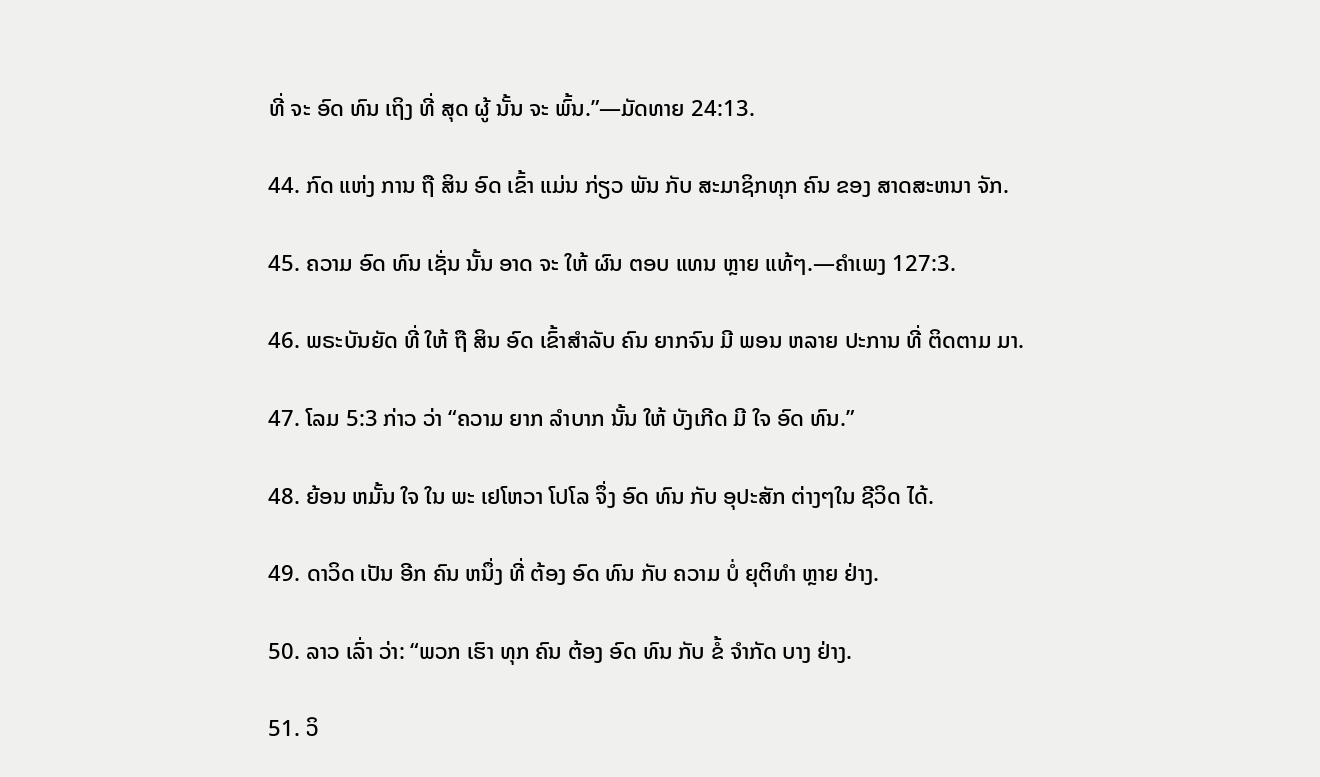ທີ່ ຈະ ອົດ ທົນ ເຖິງ ທີ່ ສຸດ ຜູ້ ນັ້ນ ຈະ ພົ້ນ.”—ມັດທາຍ 24:13.

44. ກົດ ແຫ່ງ ການ ຖື ສິນ ອົດ ເຂົ້າ ແມ່ນ ກ່ຽວ ພັນ ກັບ ສະມາຊິກທຸກ ຄົນ ຂອງ ສາດສະຫນາ ຈັກ.

45. ຄວາມ ອົດ ທົນ ເຊັ່ນ ນັ້ນ ອາດ ຈະ ໃຫ້ ຜົນ ຕອບ ແທນ ຫຼາຍ ແທ້ໆ.—ຄໍາເພງ 127:3.

46. ພຣະບັນຍັດ ທີ່ ໃຫ້ ຖື ສິນ ອົດ ເຂົ້າສໍາລັບ ຄົນ ຍາກຈົນ ມີ ພອນ ຫລາຍ ປະການ ທີ່ ຕິດຕາມ ມາ.

47. ໂລມ 5:3 ກ່າວ ວ່າ “ຄວາມ ຍາກ ລໍາບາກ ນັ້ນ ໃຫ້ ບັງເກີດ ມີ ໃຈ ອົດ ທົນ.”

48. ຍ້ອນ ຫມັ້ນ ໃຈ ໃນ ພະ ເຢໂຫວາ ໂປໂລ ຈຶ່ງ ອົດ ທົນ ກັບ ອຸປະສັກ ຕ່າງໆໃນ ຊີວິດ ໄດ້.

49. ດາວິດ ເປັນ ອີກ ຄົນ ຫນຶ່ງ ທີ່ ຕ້ອງ ອົດ ທົນ ກັບ ຄວາມ ບໍ່ ຍຸຕິທໍາ ຫຼາຍ ຢ່າງ.

50. ລາວ ເລົ່າ ວ່າ: “ພວກ ເຮົາ ທຸກ ຄົນ ຕ້ອງ ອົດ ທົນ ກັບ ຂໍ້ ຈໍາກັດ ບາງ ຢ່າງ.

51. ວິ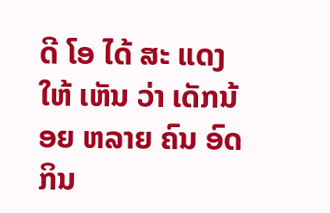ດີ ໂອ ໄດ້ ສະ ແດງ ໃຫ້ ເຫັນ ວ່າ ເດັກນ້ອຍ ຫລາຍ ຄົນ ອົດ ກິນ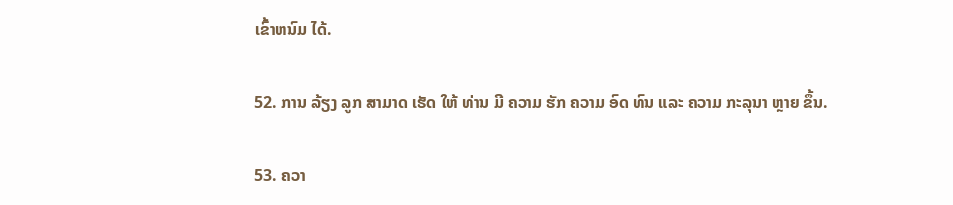ເຂົ້າຫນົມ ໄດ້.

52. ການ ລ້ຽງ ລູກ ສາມາດ ເຮັດ ໃຫ້ ທ່ານ ມີ ຄວາມ ຮັກ ຄວາມ ອົດ ທົນ ແລະ ຄວາມ ກະລຸນາ ຫຼາຍ ຂຶ້ນ.

53. ຄວາ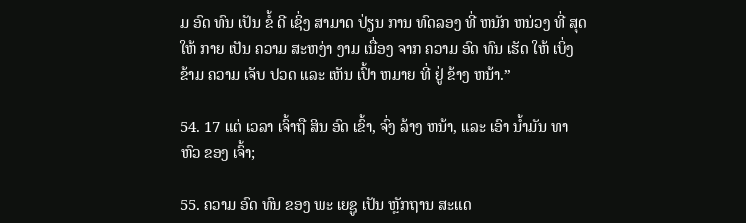ມ ອົດ ທົນ ເປັນ ຂໍ້ ດີ ເຊິ່ງ ສາມາດ ປ່ຽນ ການ ທົດລອງ ທີ່ ຫນັກ ຫນ່ວງ ທີ່ ສຸດ ໃຫ້ ກາຍ ເປັນ ຄວາມ ສະຫງ່າ ງາມ ເນື່ອງ ຈາກ ຄວາມ ອົດ ທົນ ເຮັດ ໃຫ້ ເບິ່ງ ຂ້າມ ຄວາມ ເຈັບ ປວດ ແລະ ເຫັນ ເປົ້າ ຫມາຍ ທີ່ ຢູ່ ຂ້າງ ຫນ້າ.”

54. 17 ແຕ່ ເວລາ ເຈົ້າຖື ສິນ ອົດ ເຂົ້າ, ຈົ່ງ ລ້າງ ຫນ້າ, ແລະ ເອົາ ນ້ຳມັນ ທາ ຫົວ ຂອງ ເຈົ້າ;

55. ຄວາມ ອົດ ທົນ ຂອງ ພະ ເຍຊູ ເປັນ ຫຼັກຖານ ສະແດ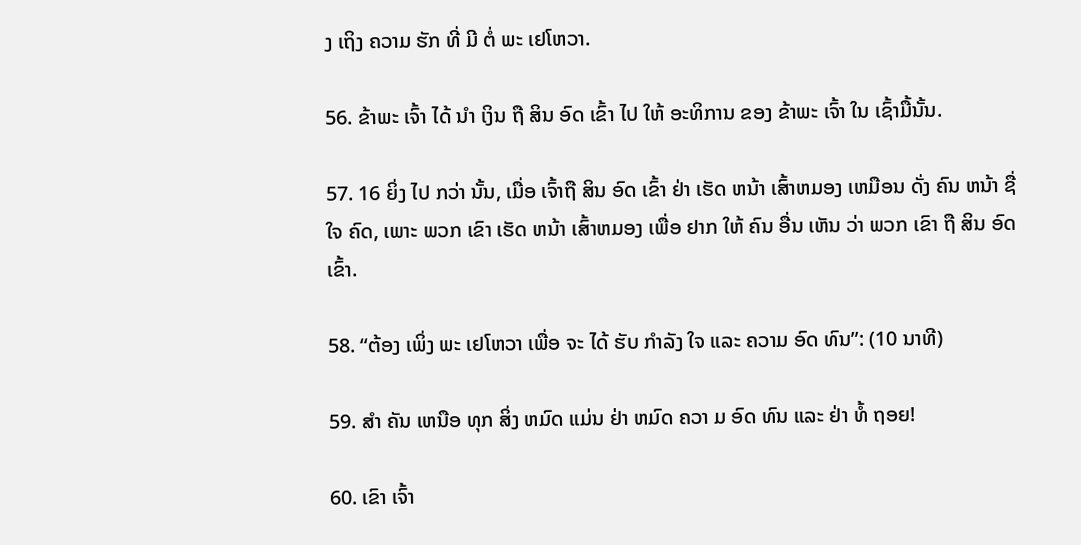ງ ເຖິງ ຄວາມ ຮັກ ທີ່ ມີ ຕໍ່ ພະ ເຢໂຫວາ.

56. ຂ້າພະ ເຈົ້າ ໄດ້ ນໍາ ເງິນ ຖື ສິນ ອົດ ເຂົ້າ ໄປ ໃຫ້ ອະທິການ ຂອງ ຂ້າພະ ເຈົ້າ ໃນ ເຊົ້າມື້ນັ້ນ.

57. 16 ຍິ່ງ ໄປ ກວ່າ ນັ້ນ, ເມື່ອ ເຈົ້າຖື ສິນ ອົດ ເຂົ້າ ຢ່າ ເຮັດ ຫນ້າ ເສົ້າຫມອງ ເຫມືອນ ດັ່ງ ຄົນ ຫນ້າ ຊື່ ໃຈ ຄົດ, ເພາະ ພວກ ເຂົາ ເຮັດ ຫນ້າ ເສົ້າຫມອງ ເພື່ອ ຢາກ ໃຫ້ ຄົນ ອື່ນ ເຫັນ ວ່າ ພວກ ເຂົາ ຖື ສິນ ອົດ ເຂົ້າ.

58. “ຕ້ອງ ເພິ່ງ ພະ ເຢໂຫວາ ເພື່ອ ຈະ ໄດ້ ຮັບ ກໍາລັງ ໃຈ ແລະ ຄວາມ ອົດ ທົນ”: (10 ນາທີ)

59. ສໍາ ຄັນ ເຫນືອ ທຸກ ສິ່ງ ຫມົດ ແມ່ນ ຢ່າ ຫມົດ ຄວາ ມ ອົດ ທົນ ແລະ ຢ່າ ທໍ້ ຖອຍ!

60. ເຂົາ ເຈົ້າ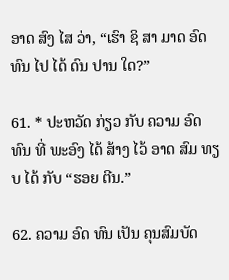ອາດ ສົງ ໄສ ວ່າ, “ເຮົາ ຊິ ສາ ມາດ ອົດ ທົນ ໄປ ໄດ້ ດົນ ປານ ໃດ?”

61. * ປະຫວັດ ກ່ຽວ ກັບ ຄວາມ ອົດ ທົນ ທີ່ ພະອົງ ໄດ້ ສ້າງ ໄວ້ ອາດ ສົມ ທຽບ ໄດ້ ກັບ “ຮອຍ ຕີນ.”

62. ຄວາມ ອົດ ທົນ ເປັນ ຄຸນສົມບັດ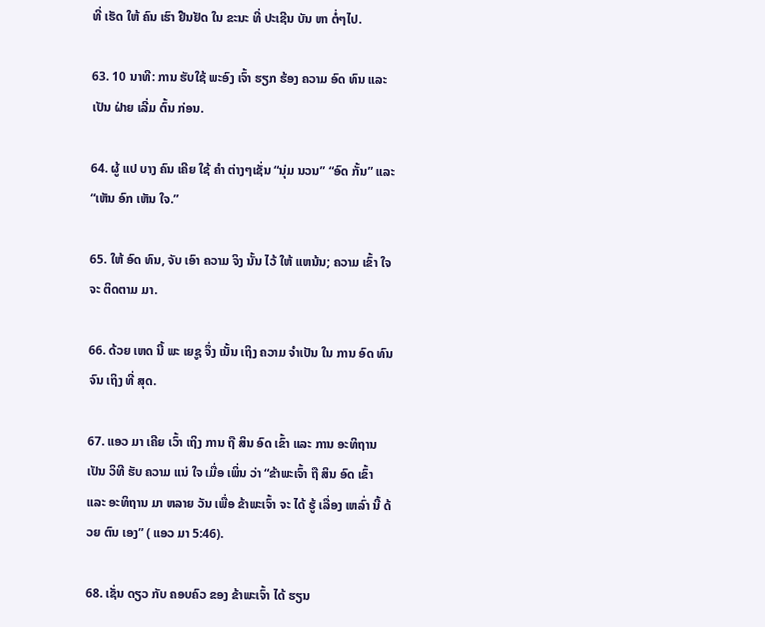ທີ່ ເຮັດ ໃຫ້ ຄົນ ເຮົາ ຢືນຢັດ ໃນ ຂະນະ ທີ່ ປະເຊີນ ບັນ ຫາ ຕໍ່ໆໄປ.

63. 10 ນາທີ: ການ ຮັບໃຊ້ ພະອົງ ເຈົ້າ ຮຽກ ຮ້ອງ ຄວາມ ອົດ ທົນ ແລະ ເປັນ ຝ່າຍ ເລີ່ມ ຕົ້ນ ກ່ອນ.

64. ຜູ້ ແປ ບາງ ຄົນ ເຄີຍ ໃຊ້ ຄໍາ ຕ່າງໆເຊັ່ນ “ນຸ່ມ ນວນ” “ອົດ ກັ້ນ” ແລະ “ເຫັນ ອົກ ເຫັນ ໃຈ.”

65. ໃຫ້ ອົດ ທົນ, ຈັບ ເອົາ ຄວາມ ຈິງ ນັ້ນ ໄວ້ ໃຫ້ ແຫນ້ນ; ຄວາມ ເຂົ້າ ໃຈ ຈະ ຕິດຕາມ ມາ.

66. ດ້ວຍ ເຫດ ນີ້ ພະ ເຍຊູ ຈຶ່ງ ເນັ້ນ ເຖິງ ຄວາມ ຈໍາເປັນ ໃນ ການ ອົດ ທົນ ຈົນ ເຖິງ ທີ່ ສຸດ.

67. ແອວ ມາ ເຄີຍ ເວົ້າ ເຖິງ ການ ຖື ສິນ ອົດ ເຂົ້າ ແລະ ການ ອະທິຖານ ເປັນ ວິທີ ຮັບ ຄວາມ ແນ່ ໃຈ ເມື່ອ ເພິ່ນ ວ່າ “ຂ້າພະເຈົ້າ ຖື ສິນ ອົດ ເຂົ້າ ແລະ ອະທິຖານ ມາ ຫລາຍ ວັນ ເພື່ອ ຂ້າພະເຈົ້າ ຈະ ໄດ້ ຮູ້ ເລື່ອງ ເຫລົ່າ ນີ້ ດ້ວຍ ຕົນ ເອງ” ( ແອວ ມາ 5:46).

68. ເຊັ່ນ ດຽວ ກັບ ຄອບຄົວ ຂອງ ຂ້າພະເຈົ້າ ໄດ້ ຮຽນ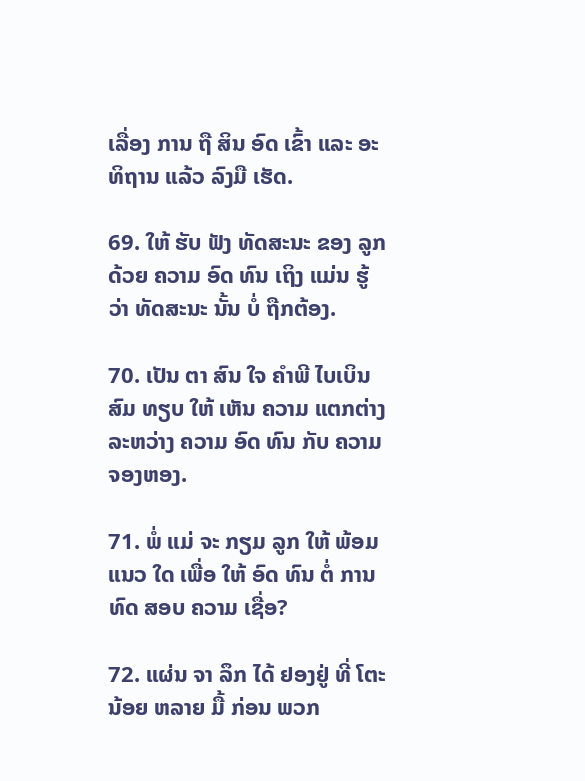ເລື່ອງ ການ ຖື ສິນ ອົດ ເຂົ້າ ແລະ ອະທິຖານ ແລ້ວ ລົງມື ເຮັດ.

69. ໃຫ້ ຮັບ ຟັງ ທັດສະນະ ຂອງ ລູກ ດ້ວຍ ຄວາມ ອົດ ທົນ ເຖິງ ແມ່ນ ຮູ້ ວ່າ ທັດສະນະ ນັ້ນ ບໍ່ ຖືກຕ້ອງ.

70. ເປັນ ຕາ ສົນ ໃຈ ຄໍາພີ ໄບເບິນ ສົມ ທຽບ ໃຫ້ ເຫັນ ຄວາມ ແຕກຕ່າງ ລະຫວ່າງ ຄວາມ ອົດ ທົນ ກັບ ຄວາມ ຈອງຫອງ.

71. ພໍ່ ແມ່ ຈະ ກຽມ ລູກ ໃຫ້ ພ້ອມ ແນວ ໃດ ເພື່ອ ໃຫ້ ອົດ ທົນ ຕໍ່ ການ ທົດ ສອບ ຄວາມ ເຊື່ອ?

72. ແຜ່ນ ຈາ ລຶກ ໄດ້ ຢອງຢູ່ ທີ່ ໂຕະ ນ້ອຍ ຫລາຍ ມື້ ກ່ອນ ພວກ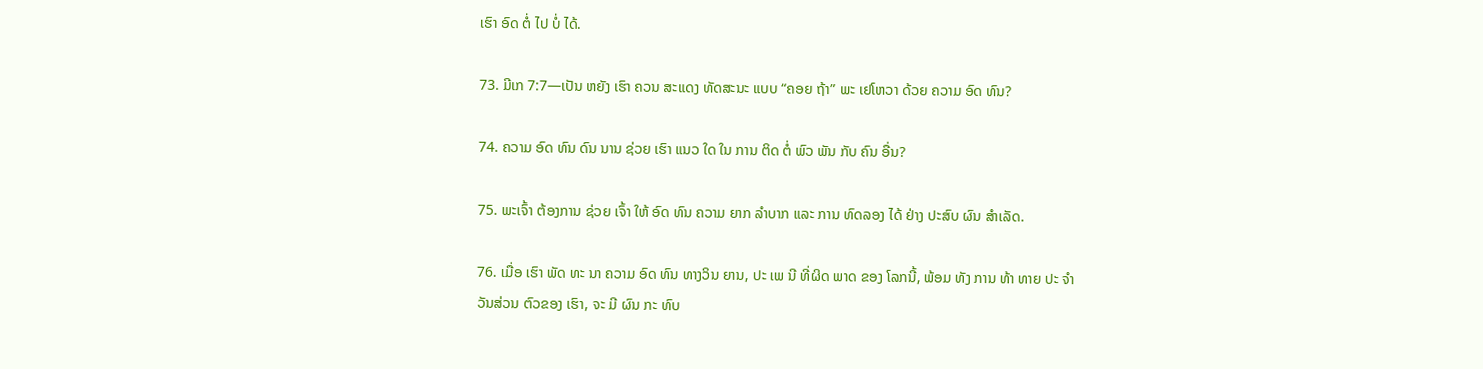ເຮົາ ອົດ ຕໍ່ ໄປ ບໍ່ ໄດ້.

73. ມີເກ 7:7—ເປັນ ຫຍັງ ເຮົາ ຄວນ ສະແດງ ທັດສະນະ ແບບ “ຄອຍ ຖ້າ” ພະ ເຢໂຫວາ ດ້ວຍ ຄວາມ ອົດ ທົນ?

74. ຄວາມ ອົດ ທົນ ດົນ ນານ ຊ່ວຍ ເຮົາ ແນວ ໃດ ໃນ ການ ຕິດ ຕໍ່ ພົວ ພັນ ກັບ ຄົນ ອື່ນ?

75. ພະເຈົ້າ ຕ້ອງການ ຊ່ວຍ ເຈົ້າ ໃຫ້ ອົດ ທົນ ຄວາມ ຍາກ ລໍາບາກ ແລະ ການ ທົດລອງ ໄດ້ ຢ່າງ ປະສົບ ຜົນ ສໍາເລັດ.

76. ເມື່ອ ເຮົາ ພັດ ທະ ນາ ຄວາມ ອົດ ທົນ ທາງວິນ ຍານ, ປະ ເພ ນີ ທີ່ຜິດ ພາດ ຂອງ ໂລກນີ້, ພ້ອມ ທັງ ການ ທ້າ ທາຍ ປະ ຈໍາ ວັນສ່ວນ ຕົວຂອງ ເຮົາ, ຈະ ມີ ຜົນ ກະ ທົບ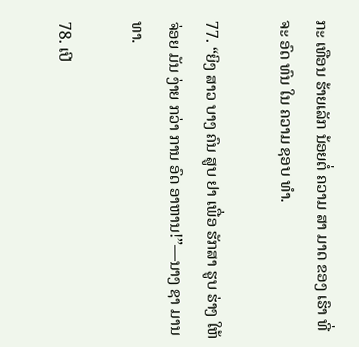ກະ ເທືອນ ຮ້າຍເລັກ ນ້ອຍຕໍ່ ຄວາມ ສາ ມາດ ຂອງ ເຮົາ ທີ່ ຈະ ອົດ ທົນ ໃນ ຄວາມ ຊອບ ທໍາ.

77. “ຍິງ ສາວ ບາງ ຄົນ ສູບ ຢາ ເພື່ອ ຮັກສາ ຮູບ ຮ່າງ ໃຫ້ ຈ່ອຍ ມັນ ງ່າຍ ກວ່າ ການ ອົດ ອາຫານ!”—ນາງ ຊາ ມານ ທາ.

78. ເປີ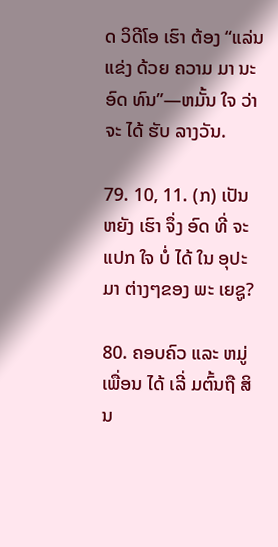ດ ວິດີໂອ ເຮົາ ຕ້ອງ “ແລ່ນ ແຂ່ງ ດ້ວຍ ຄວາມ ມາ ນະ ອົດ ທົນ”—ຫມັ້ນ ໃຈ ວ່າ ຈະ ໄດ້ ຮັບ ລາງວັນ.

79. 10, 11. (ກ) ເປັນ ຫຍັງ ເຮົາ ຈຶ່ງ ອົດ ທີ່ ຈະ ແປກ ໃຈ ບໍ່ ໄດ້ ໃນ ອຸປະມາ ຕ່າງໆຂອງ ພະ ເຍຊູ?

80. ຄອບຄົວ ແລະ ຫມູ່ ເພື່ອນ ໄດ້ ເລີ່ ມຕົ້ນຖື ສິນ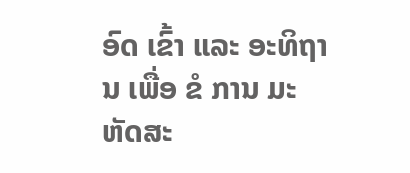ອົດ ເຂົ້າ ແລະ ອະທິຖານ ເພື່ອ ຂໍ ການ ມະຫັດສະ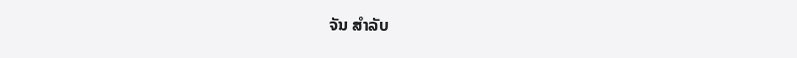ຈັນ ສໍາລັບ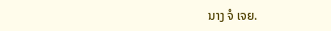ນາງ ຈໍ ເຈຍ.